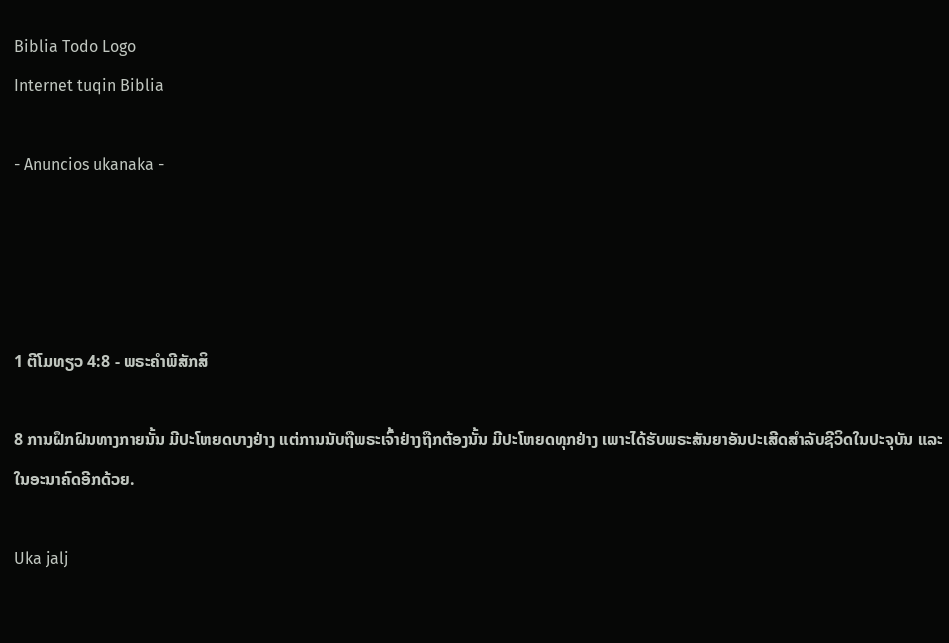Biblia Todo Logo
Internet tuqin Biblia

- Anuncios ukanaka -




1 ຕີໂມທຽວ 4:8 - ພຣະຄຳພີສັກສິ

8 ການຝຶກຝົນທາງກາຍນັ້ນ ມີປະໂຫຍດບາງຢ່າງ ແຕ່ການນັບຖືພຣະເຈົ້າຢ່າງຖືກຕ້ອງນັ້ນ ມີປະໂຫຍດທຸກຢ່າງ ເພາະໄດ້ຮັບພຣະສັນຍາອັນປະເສີດສຳລັບຊີວິດໃນປະຈຸບັນ ແລະໃນອະນາຄົດອີກດ້ວຍ.

Uka jalj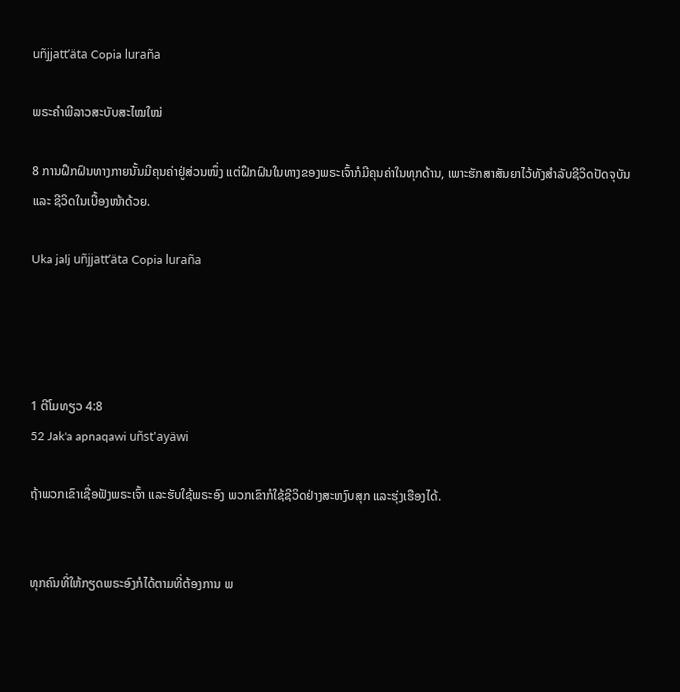uñjjattʼäta Copia luraña

ພຣະຄຳພີລາວສະບັບສະໄໝໃໝ່

8 ການຝຶກຝົນທາງກາຍນັ້ນມີຄຸນຄ່າຢູ່ສ່ວນໜຶ່ງ ແຕ່ຝຶກຝົນໃນທາງຂອງພຣະເຈົ້າກໍມີຄຸນຄ່າໃນທຸກດ້ານ, ເພາະຮັກສາສັນຍາໄວ້ທັງສຳລັບຊີວິດປັດຈຸບັນ ແລະ ຊີວິດໃນເບື້ອງໜ້າດ້ວຍ.

Uka jalj uñjjattʼäta Copia luraña




1 ຕີໂມທຽວ 4:8
52 Jak'a apnaqawi uñst'ayäwi

ຖ້າພວກເຂົາເຊື່ອຟັງພຣະເຈົ້າ ແລະຮັບໃຊ້ພຣະອົງ ພວກເຂົາກໍໃຊ້ຊີວິດຢ່າງສະຫງົບສຸກ ແລະຮຸ່ງເຮືອງໄດ້.


ທຸກຄົນທີ່ໃຫ້ກຽດພຣະອົງກໍໄດ້ຕາມທີ່ຕ້ອງການ ພ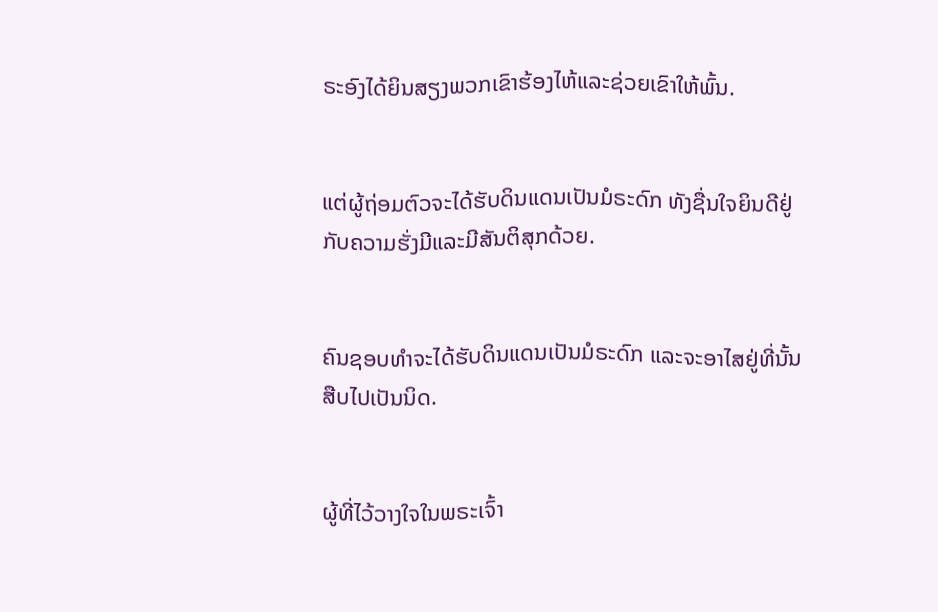ຣະອົງໄດ້ຍິນສຽງພວກເຂົາຮ້ອງໄຫ້ແລະຊ່ວຍເຂົາໃຫ້ພົ້ນ.


ແຕ່ຜູ້ຖ່ອມຕົວຈະໄດ້ຮັບດິນແດນເປັນມໍຣະດົກ ທັງຊື່ນໃຈຍິນດີຢູ່ກັບຄວາມຮັ່ງມີແລະມີສັນຕິສຸກດ້ວຍ.


ຄົນຊອບທຳຈະໄດ້ຮັບດິນແດນເປັນມໍຣະດົກ ແລະຈະອາໄສຢູ່ທີ່ນັ້ນສືບໄປເປັນນິດ.


ຜູ້ທີ່ໄວ້ວາງໃຈໃນພຣະເຈົ້າ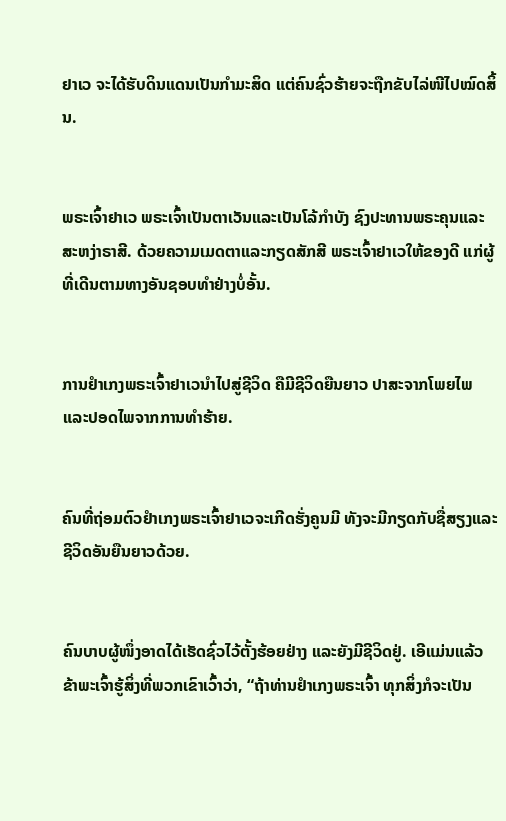ຢາເວ ຈະໄດ້ຮັບດິນແດນເປັນກຳມະສິດ ແຕ່ຄົນຊົ່ວຮ້າຍຈະຖືກຂັບໄລ່ໜີໄປໝົດສິ້ນ.


ພຣະເຈົ້າຢາເວ ພຣະເຈົ້າເປັນຕາເວັນແລະເປັນໂລ້ກຳບັງ ຊົງປະທານພຣະຄຸນແລະສະຫງ່າຣາສີ. ດ້ວຍຄວາມເມດຕາແລະກຽດສັກສີ ພຣະເຈົ້າຢາເວໃຫ້ຂອງດີ ແກ່ຜູ້ທີ່ເດີນຕາມທາງອັນຊອບທຳຢ່າງບໍ່ອັ້ນ.


ການຢຳເກງພຣະເຈົ້າຢາເວນຳໄປສູ່ຊີວິດ ຄືມີຊີວິດຍືນຍາວ ປາສະຈາກໂພຍໄພ ແລະປອດໄພຈາກການທຳຮ້າຍ.


ຄົນທີ່ຖ່ອມຕົວຢຳເກງພຣະເຈົ້າຢາເວຈະເກີດຮັ່ງຄູນມີ ທັງຈະມີກຽດກັບຊື່ສຽງແລະຊີວິດອັນຍືນຍາວດ້ວຍ.


ຄົນບາບຜູ້ໜຶ່ງອາດໄດ້ເຮັດຊົ່ວໄວ້ຕັ້ງຮ້ອຍຢ່າງ ແລະຍັງມີຊີວິດຢູ່. ເອີແມ່ນແລ້ວ ຂ້າພະເຈົ້າຮູ້ສິ່ງທີ່ພວກເຂົາເວົ້າວ່າ, “ຖ້າທ່ານຢຳເກງພຣະເຈົ້າ ທຸກສິ່ງກໍຈະເປັນ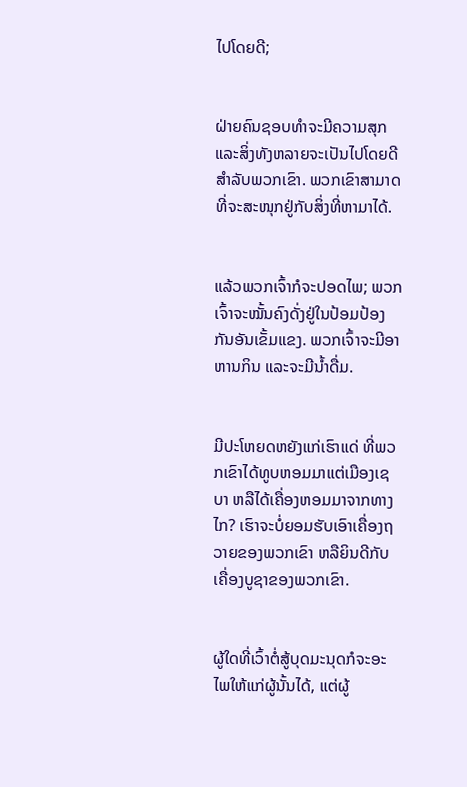ໄປໂດຍດີ;


ຝ່າຍຄົນຊອບທຳຈະມີຄວາມສຸກ ແລະສິ່ງທັງຫລາຍຈະເປັນໄປໂດຍດີສຳລັບພວກເຂົາ. ພວກເຂົາສາມາດທີ່ຈະສະໜຸກຢູ່ກັບສິ່ງທີ່ຫາມາໄດ້.


ແລ້ວພວກເຈົ້າກໍຈະປອດໄພ; ພວກເຈົ້າຈະໝັ້ນຄົງດັ່ງຢູ່ໃນປ້ອມປ້ອງກັນອັນເຂັ້ມແຂງ. ພວກເຈົ້າຈະມີອາຫານກິນ ແລະຈະມີນໍ້າດື່ມ.


ມີປະໂຫຍດຫຍັງແກ່ເຮົາແດ່ ທີ່ພວກເຂົາໄດ້ທູບຫອມມາແຕ່ເມືອງເຊບາ ຫລືໄດ້ເຄື່ອງຫອມມາຈາກທາງໄກ? ເຮົາຈະບໍ່ຍອມຮັບເອົາເຄື່ອງຖວາຍຂອງພວກເຂົາ ຫລືຍິນດີກັບເຄື່ອງບູຊາຂອງພວກເຂົາ.


ຜູ້ໃດທີ່ເວົ້າຕໍ່ສູ້ບຸດມະນຸດກໍຈະອະໄພໃຫ້ແກ່ຜູ້ນັ້ນໄດ້, ແຕ່ຜູ້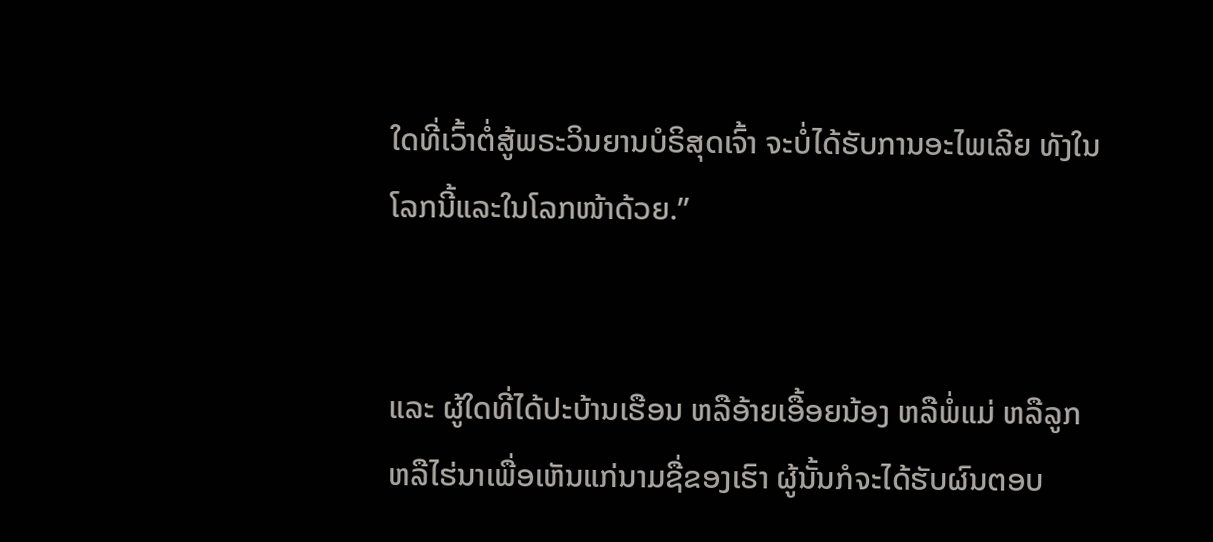ໃດທີ່ເວົ້າຕໍ່ສູ້ພຣະວິນຍານບໍຣິສຸດເຈົ້າ ຈະບໍ່ໄດ້ຮັບການອະໄພເລີຍ ທັງໃນໂລກນີ້ແລະໃນໂລກໜ້າດ້ວຍ.”


ແລະ ຜູ້ໃດທີ່ໄດ້ປະບ້ານເຮືອນ ຫລືອ້າຍເອື້ອຍນ້ອງ ຫລືພໍ່ແມ່ ຫລືລູກ ຫລືໄຮ່ນາເພື່ອເຫັນແກ່ນາມຊື່ຂອງເຮົາ ຜູ້ນັ້ນກໍຈະໄດ້ຮັບຜົນຕອບ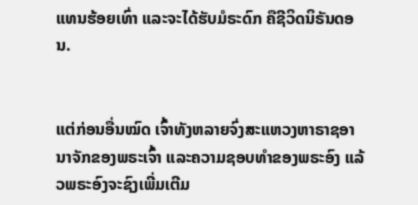ແທນຮ້ອຍເທົ່າ ແລະຈະໄດ້ຮັບມໍຣະດົກ ຄືຊີວິດນິຣັນດອນ.


ແຕ່ກ່ອນອື່ນໝົດ ເຈົ້າທັງຫລາຍຈົ່ງສະແຫວງຫາຣາຊອານາຈັກຂອງພຣະເຈົ້າ ແລະຄວາມຊອບທຳຂອງພຣະອົງ ແລ້ວພຣະອົງຈະຊົງເພີ່ມເຕີມ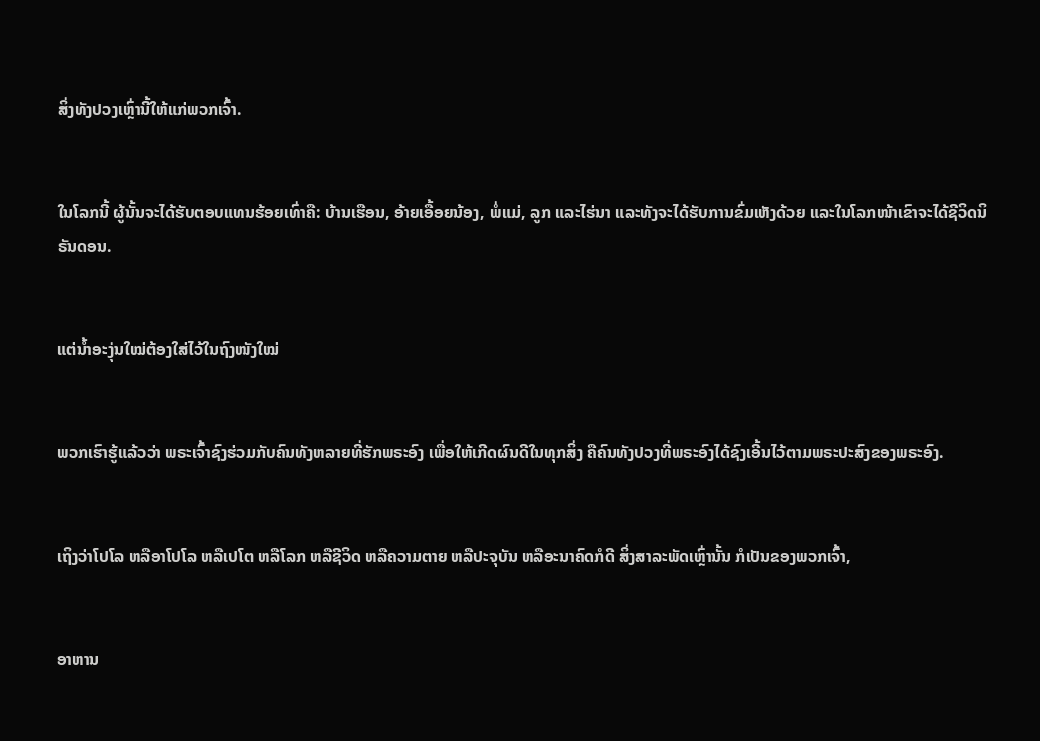ສິ່ງທັງປວງເຫຼົ່ານີ້ໃຫ້ແກ່ພວກເຈົ້າ.


ໃນໂລກນີ້ ຜູ້ນັ້ນຈະໄດ້ຮັບຕອບແທນຮ້ອຍເທົ່າຄື: ບ້ານເຮືອນ, ອ້າຍເອື້ອຍນ້ອງ, ພໍ່ແມ່, ລູກ ແລະໄຮ່ນາ ແລະທັງຈະໄດ້ຮັບການຂົ່ມເຫັງດ້ວຍ ແລະໃນໂລກໜ້າເຂົາຈະໄດ້ຊີວິດນິຣັນດອນ.


ແຕ່ນໍ້າອະງຸ່ນໃໝ່ຕ້ອງໃສ່ໄວ້ໃນຖົງໜັງໃໝ່


ພວກເຮົາຮູ້ແລ້ວວ່າ ພຣະເຈົ້າຊົງຮ່ວມກັບຄົນທັງຫລາຍທີ່ຮັກພຣະອົງ ເພື່ອໃຫ້ເກີດຜົນດີໃນທຸກສິ່ງ ຄືຄົນທັງປວງທີ່ພຣະອົງໄດ້ຊົງເອີ້ນໄວ້ຕາມພຣະປະສົງຂອງພຣະອົງ.


ເຖິງວ່າໂປໂລ ຫລືອາໂປໂລ ຫລືເປໂຕ ຫລືໂລກ ຫລືຊີວິດ ຫລືຄວາມຕາຍ ຫລືປະຈຸບັນ ຫລືອະນາຄົດກໍດີ ສິ່ງສາລະພັດເຫຼົ່ານັ້ນ ກໍເປັນຂອງພວກເຈົ້າ,


ອາຫານ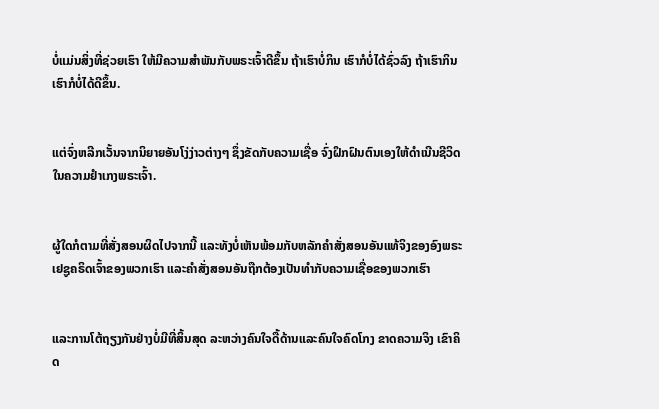ບໍ່ແມ່ນສິ່ງທີ່ຊ່ວຍເຮົາ ໃຫ້ມີຄວາມສຳພັນກັບພຣະເຈົ້າດີຂຶ້ນ ຖ້າເຮົາບໍ່ກິນ ເຮົາກໍບໍ່ໄດ້ຊົ່ວລົງ ຖ້າເຮົາກິນ ເຮົາກໍບໍ່ໄດ້ດີຂຶ້ນ.


ແຕ່ຈົ່ງຫລີກເວັ້ນຈາກນິຍາຍອັນໂງ່ງ່າວຕ່າງໆ ຊຶ່ງຂັດກັບຄວາມເຊື່ອ ຈົ່ງຝຶກຝົນຕົນເອງໃຫ້ດຳເນີນຊີວິດໃນຄວາມຢຳເກງພຣະເຈົ້າ.


ຜູ້ໃດກໍຕາມທີ່ສັ່ງສອນຜິດໄປຈາກນີ້ ແລະທັງບໍ່ເຫັນພ້ອມກັບຫລັກຄຳສັ່ງສອນອັນແທ້ຈິງຂອງອົງພຣະເຢຊູຄຣິດເຈົ້າຂອງພວກເຮົາ ແລະຄຳສັ່ງສອນອັນຖືກຕ້ອງເປັນທຳກັບຄວາມເຊື່ອຂອງພວກເຮົາ


ແລະການໂຕ້ຖຽງກັນຢ່າງບໍ່ມີທີ່ສິ້ນສຸດ ລະຫວ່າງຄົນໃຈດື້ດ້ານແລະຄົນໃຈຄົດໂກງ ຂາດຄວາມຈິງ ເຂົາຄິດ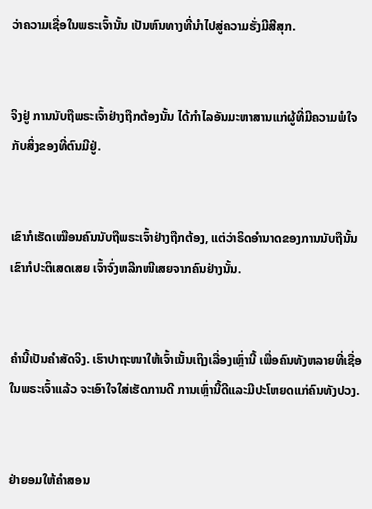ວ່າຄວາມເຊື່ອໃນພຣະເຈົ້ານັ້ນ ເປັນຫົນທາງທີ່ນຳໄປສູ່ຄວາມຮັ່ງມີສີສຸກ.


ຈິງຢູ່ ການນັບຖືພຣະເຈົ້າຢ່າງຖືກຕ້ອງນັ້ນ ໄດ້ກຳໄລອັນມະຫາສານແກ່ຜູ້ທີ່ມີຄວາມພໍໃຈກັບສິ່ງຂອງທີ່ຕົນມີຢູ່.


ເຂົາກໍເຮັດເໝືອນຄົນນັບຖືພຣະເຈົ້າຢ່າງຖືກຕ້ອງ, ແຕ່ວ່າຣິດອຳນາດຂອງການນັບຖືນັ້ນ ເຂົາກໍປະຕິເສດເສຍ ເຈົ້າຈົ່ງຫລີກໜີເສຍຈາກຄົນຢ່າງນັ້ນ.


ຄຳນີ້ເປັນຄຳສັດຈິງ. ເຮົາປາຖະໜາໃຫ້ເຈົ້າເນັ້ນເຖິງເລື່ອງເຫຼົ່ານີ້ ເພື່ອຄົນທັງຫລາຍທີ່ເຊື່ອໃນພຣະເຈົ້າແລ້ວ ຈະເອົາໃຈໃສ່ເຮັດການດີ ການເຫຼົ່ານີ້ດີແລະມີປະໂຫຍດແກ່ຄົນທັງປວງ.


ຢ່າຍອມໃຫ້ຄຳສອນ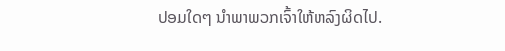ປອມໃດໆ ນຳພາພວກເຈົ້າໃຫ້ຫລົງຜິດໄປ.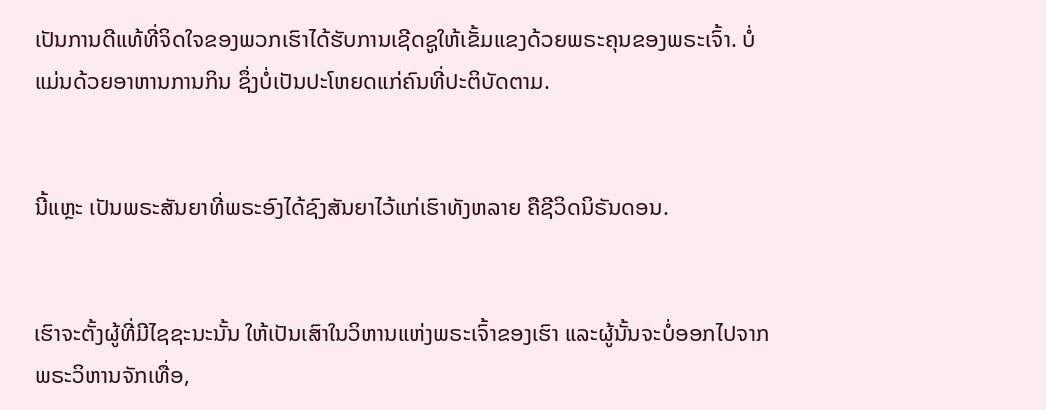ເປັນການດີແທ້ທີ່ຈິດໃຈຂອງພວກເຮົາໄດ້ຮັບການເຊີດຊູໃຫ້ເຂັ້ມແຂງດ້ວຍພຣະຄຸນຂອງພຣະເຈົ້າ. ບໍ່ແມ່ນດ້ວຍອາຫານການກິນ ຊຶ່ງບໍ່ເປັນປະໂຫຍດແກ່ຄົນທີ່ປະຕິບັດຕາມ.


ນີ້ແຫຼະ ເປັນພຣະສັນຍາທີ່ພຣະອົງໄດ້ຊົງສັນຍາໄວ້ແກ່ເຮົາທັງຫລາຍ ຄືຊີວິດນິຣັນດອນ.


ເຮົາຈະຕັ້ງຜູ້ທີ່ມີໄຊຊະນະນັ້ນ ໃຫ້ເປັນເສົາໃນວິຫານແຫ່ງພຣະເຈົ້າຂອງເຮົາ ແລະຜູ້ນັ້ນຈະບໍ່ອອກໄປຈາກພຣະວິຫານຈັກເທື່ອ,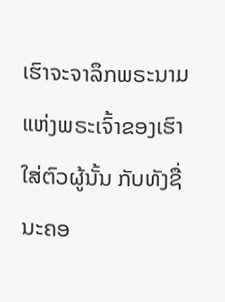ເຮົາຈະຈາລຶກພຣະນາມແຫ່ງພຣະເຈົ້າຂອງເຮົາໃສ່ຕົວຜູ້ນັ້ນ ກັບທັງຊື່ນະຄອ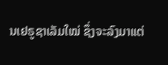ນເຢຣູຊາເລັມໃໝ່ ຊຶ່ງຈະລົງມາແຕ່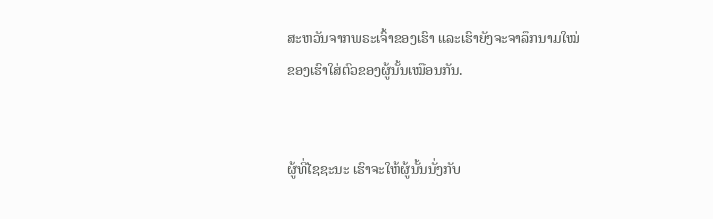ສະຫວັນຈາກພຣະເຈົ້າຂອງເຮົາ ແລະເຮົາຍັງຈະຈາລຶກນາມໃໝ່ຂອງເຮົາໃສ່ຕົວຂອງຜູ້ນັ້ນເໝືອນກັນ.


ຜູ້ທີ່ໄຊຊະນະ ເຮົາຈະໃຫ້ຜູ້ນັ້ນນັ່ງກັບ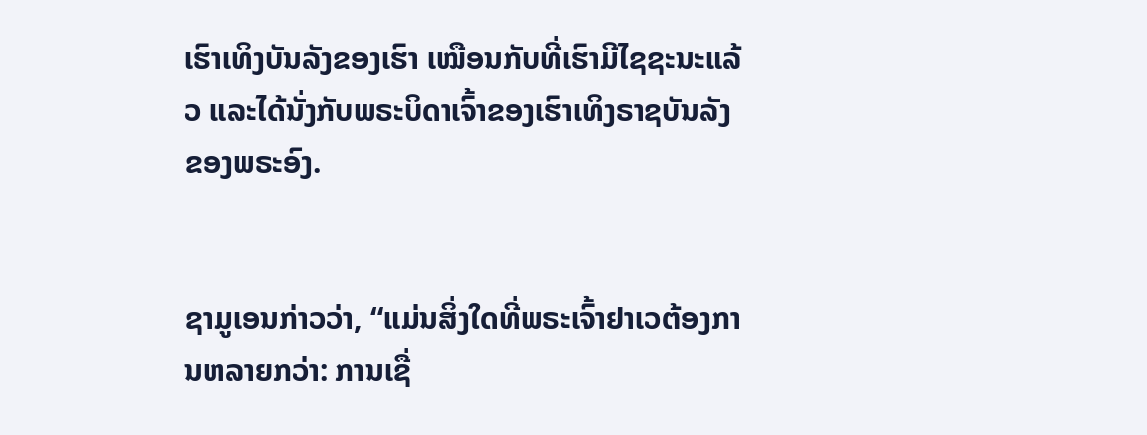ເຮົາເທິງບັນລັງຂອງເຮົາ ເໝືອນກັບທີ່ເຮົາມີໄຊຊະນະແລ້ວ ແລະໄດ້ນັ່ງກັບພຣະບິດາເຈົ້າຂອງເຮົາເທິງຣາຊບັນລັງຂອງພຣະອົງ.


ຊາມູເອນກ່າວວ່າ, “ແມ່ນສິ່ງໃດທີ່ພຣະເຈົ້າຢາເວຕ້ອງການຫລາຍກວ່າ: ການເຊື່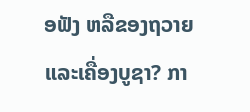ອຟັງ ຫລືຂອງຖວາຍ ແລະເຄື່ອງບູຊາ? ກາ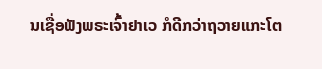ນເຊື່ອຟັງພຣະເຈົ້າຢາເວ ກໍດີກວ່າຖວາຍແກະໂຕ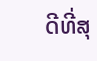ດີທີ່ສຸ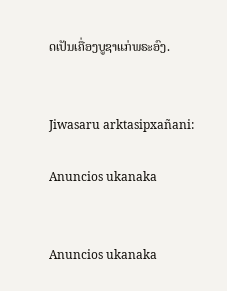ດເປັນເຄື່ອງບູຊາແກ່ພຣະອົງ.


Jiwasaru arktasipxañani:

Anuncios ukanaka


Anuncios ukanaka